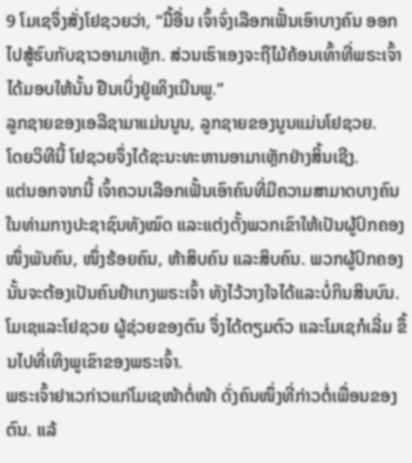9 ໂມເຊຈຶ່ງສັ່ງໂຢຊວຍວ່າ, “ມື້ອື່ນ ເຈົ້າຈົ່ງເລືອກເຟັ້ນເອົາບາງຄົນ ອອກໄປສູ້ຮົບກັບຊາວອາມາເຫຼັກ. ສ່ວນເຮົາເອງຈະຖືໄມ້ຄ້ອນເທົ້າທີ່ພຣະເຈົ້າໄດ້ມອບໃຫ້ນັ້ນ ຢືນເບິ່ງຢູ່ເທິງເນີນພູ.”
ລູກຊາຍຂອງເອລີຊາມາແມ່ນນູນ, ລູກຊາຍຂອງນູນແມ່ນໂຢຊວຍ.
ໂດຍວິທີນີ້ ໂຢຊວຍຈຶ່ງໄດ້ຊະນະທະຫານອາມາເຫຼັກຢ່າງສິ້ນເຊີງ.
ແຕ່ນອກຈາກນີ້ ເຈົ້າຄວນເລືອກເຟັ້ນເອົາຄົນທີ່ມີຄວາມສາມາດບາງຄົນໃນທ່າມກາງປະຊາຊົນທັງໝົດ ແລະແຕ່ງຕັ້ງພວກເຂົາໃຫ້ເປັນຜູ້ປົກຄອງໜຶ່ງພັນຄົນ, ໜຶ່ງຮ້ອຍຄົນ, ຫ້າສິບຄົນ ແລະສິບຄົນ. ພວກຜູ້ປົກຄອງນັ້ນຈະຕ້ອງເປັນຄົນຢຳເກງພຣະເຈົ້າ ທັງໄວ້ວາງໃຈໄດ້ແລະບໍ່ກິນສິນບົນ.
ໂມເຊແລະໂຢຊວຍ ຜູ້ຊ່ວຍຂອງຕົນ ຈຶ່ງໄດ້ຕຽມຕົວ ແລະໂມເຊກໍເລີ່ມ ຂຶ້ນໄປທີ່ເທິງພູເຂົາຂອງພຣະເຈົ້າ.
ພຣະເຈົ້າຢາເວກ່າວແກ່ໂມເຊໜ້າຕໍ່ໜ້າ ດັ່ງຄົນໜຶ່ງທີ່ກ່າວຕໍ່ເພື່ອນຂອງຕົນ. ແລ້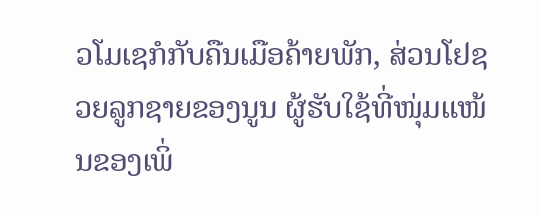ວໂມເຊກໍກັບຄືນເມືອຄ້າຍພັກ, ສ່ວນໂຢຊວຍລູກຊາຍຂອງນູນ ຜູ້ຮັບໃຊ້ທີ່ໜຸ່ມແໜ້ນຂອງເພິ່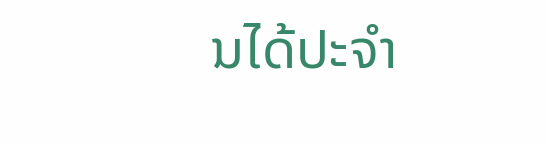ນໄດ້ປະຈຳ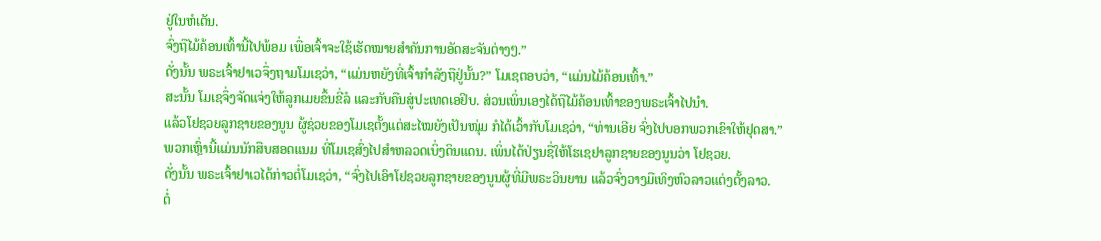ຢູ່ໃນຫໍເຕັນ.
ຈົ່ງຖືໄມ້ຄ້ອນເທົ້ານີ້ໄປພ້ອມ ເພື່ອເຈົ້າຈະໃຊ້ເຮັດໝາຍສຳຄັນການອັດສະຈັນຕ່າງໆ.”
ດັ່ງນັ້ນ ພຣະເຈົ້າຢາເວຈຶ່ງຖາມໂມເຊວ່າ, “ແມ່ນຫຍັງທີ່ເຈົ້າກຳລັງຖືຢູ່ນັ້ນ?” ໂມເຊຕອບວ່າ, “ແມ່ນໄມ້ຄ້ອນເທົ້າ.”
ສະນັ້ນ ໂມເຊຈຶ່ງຈັດແຈ່ງໃຫ້ລູກເມຍຂຶ້ນຂີ່ລໍ ແລະກັບຄືນສູ່ປະເທດເອຢິບ. ສ່ວນເພິ່ນເອງໄດ້ຖືໄມ້ຄ້ອນເທົ້າຂອງພຣະເຈົ້າໄປນຳ.
ແລ້ວໂຢຊວຍລູກຊາຍຂອງນູນ ຜູ້ຊ່ວຍຂອງໂມເຊຕັ້ງແຕ່ສະໄໝຍັງເປັນໜຸ່ມ ກໍໄດ້ເວົ້າກັບໂມເຊວ່າ, “ທ່ານເອີຍ ຈົ່ງໄປບອກພວກເຂົາໃຫ້ຢຸດສາ.”
ພວກເຫຼົ່ານີ້ແມ່ນນັກສືບສອດແນມ ທີ່ໂມເຊສົ່ງໄປສຳຫລວດເບິ່ງດິນແດນ. ເພິ່ນໄດ້ປ່ຽນຊື່ໃຫ້ໂຮເຊຢາລູກຊາຍຂອງນູນວ່າ ໂຢຊວຍ.
ດັ່ງນັ້ນ ພຣະເຈົ້າຢາເວໄດ້ກ່າວຕໍ່ໂມເຊວ່າ, “ຈົ່ງໄປເອົາໂຢຊວຍລູກຊາຍຂອງນູນຜູ້ທີ່ມີພຣະວິນຍານ ແລ້ວຈົ່ງວາງມືເທິງຫົວລາວແຕ່ງຕັ້ງລາວ.
ຕໍ່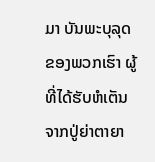ມາ ບັນພະບຸລຸດຂອງພວກເຮົາ ຜູ້ທີ່ໄດ້ຮັບຫໍເຕັນຈາກປູ່ຍ່າຕາຍາ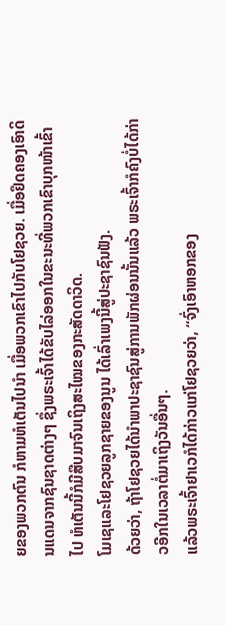ຍຂອງພວກຕົນ ກໍຫາມຫໍເຕັນໄປນຳ ເມື່ອພວກເຂົາໄປກັບໂຢຊວຍ. ເມື່ອຢຶດຄອງເອົາດິນແດນຈາກຊົນຊາດຕ່າງໆ ຊຶ່ງພຣະເຈົ້າໄດ້ຂັບໄລ່ອອກໃນຂະນະທີ່ພວກເຂົາບຸກໜ້າເຂົ້າໄປ ຫໍເຕັນນີ້ກໍມີສືບມາຈົນເຖິງສະໄໝຂອງກະສັດດາວິດ.
ໂມເຊແລະໂຢຊວຍລູກຊາຍຂອງນູນ ໄດ້ເລົ່າເພງນີ້ສູ່ປະຊາຊົນຟັງ.
ດ້ວຍວ່າ, ຖ້າໂຢຊວຍໄດ້ນຳພາປະຊາຊົນສູ່ການພັກຜ່ອນນັ້ນແລ້ວ ພຣະເຈົ້າກໍຄົງບໍ່ໄດ້ກ່າວອີກໃນເວລາຕໍ່ມາເຖິງວັນອື່ນໆ.
ແລ້ວພຣະເຈົ້າຢາເວກໍໄດ້ກ່າວແກ່ໂຢຊວຍວ່າ, “ຈົ່ງເອົາຫອກຂອງ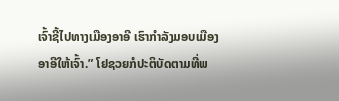ເຈົ້າຊີ້ໄປທາງເມືອງອາອີ ເຮົາກຳລັງມອບເມືອງອາອີໃຫ້ເຈົ້າ.” ໂຢຊວຍກໍປະຕິບັດຕາມທີ່ພ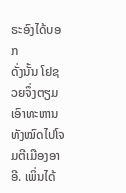ຣະອົງໄດ້ບອກ
ດັ່ງນັ້ນ ໂຢຊວຍຈຶ່ງຕຽມເອົາທະຫານທັງໝົດໄປໂຈມຕີເມືອງອາອີ. ເພິ່ນໄດ້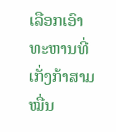ເລືອກເອົາທະຫານທີ່ເກັ່ງກ້າສາມໝື່ນ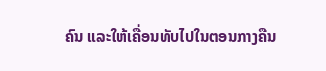ຄົນ ແລະໃຫ້ເຄື່ອນທັບໄປໃນຕອນກາງຄືນ